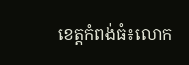ខេត្តកំពង់ធំ៖លោក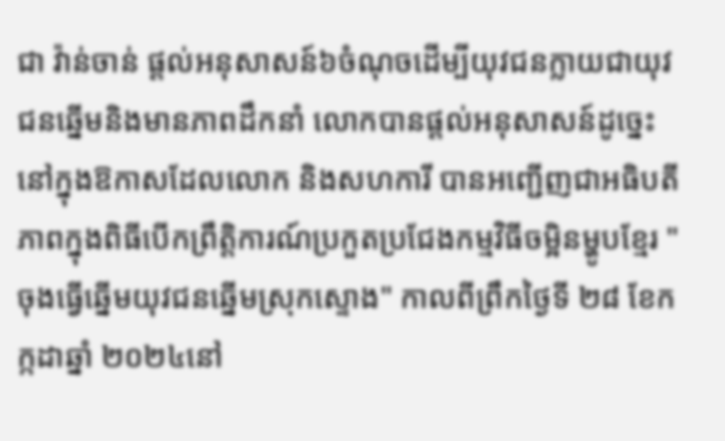ជា វ៉ាន់ចាន់ ផ្ដល់អនុសាសន៍៦ចំណុចដើម្បីយុវជនក្លាយជាយុវជនឆ្នើមនិងមានភាពដឹកនាំ លោកបានផ្ដល់អនុសាសន៍ដូច្នេះ នៅក្នុងឱកាសដែលលោក និងសហការី បានអញ្ជើញជាអធិបតីភាពក្នុងពិធីបើកព្រឹត្តិការណ៍ប្រកួតប្រជែងកម្មវិធីចម្អិនម្ហូបខ្មែរ "ចុងធ្វើឆ្នើមយុវជនឆ្នើមស្រុកស្ទោង" កាលពីព្រឹកថ្ងៃទី ២៨ ខែកក្កដាឆ្នាំ ២០២៤នៅ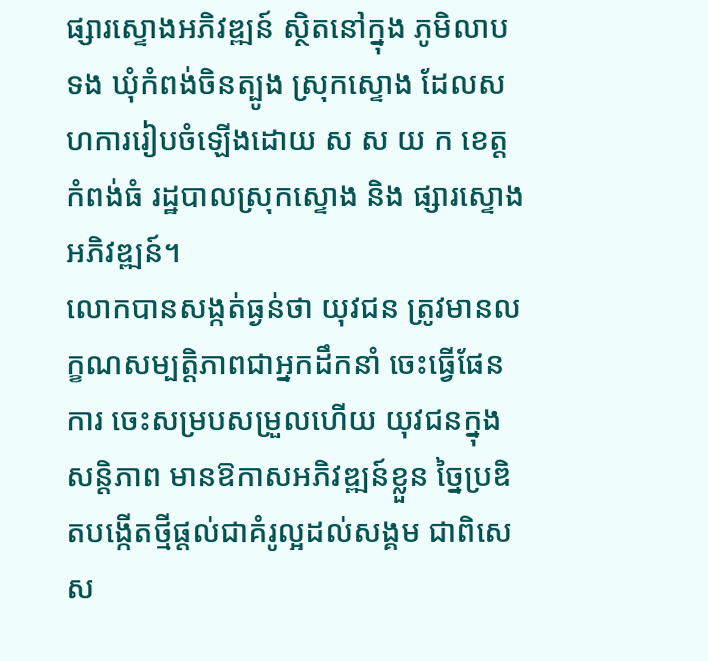ផ្សារស្ទោងអភិវឌ្ឍន៍ ស្ថិតនៅក្នុង ភូមិលាបទង ឃុំកំពង់ចិនត្បូង ស្រុកស្ទោង ដែលសហការរៀបចំឡើងដោយ ស ស យ ក ខេត្តកំពង់ធំ រដ្ឋបាលស្រុកស្ទោង និង ផ្សារស្ទោងអភិវឌ្ឍន៍។
លោកបានសង្កត់ធ្ងន់ថា យុវជន ត្រូវមានលក្ខណសម្បត្តិភាពជាអ្នកដឹកនាំ ចេះធ្វើផែនការ ចេះសម្របសម្រួលហើយ យុវជនក្នុងសន្តិភាព មានឱកាសអភិវឌ្ឍន៍ខ្លួន ច្នៃប្រឌិតបង្កើតថ្មីផ្តល់ជាគំរូល្អដល់សង្គម ជាពិសេស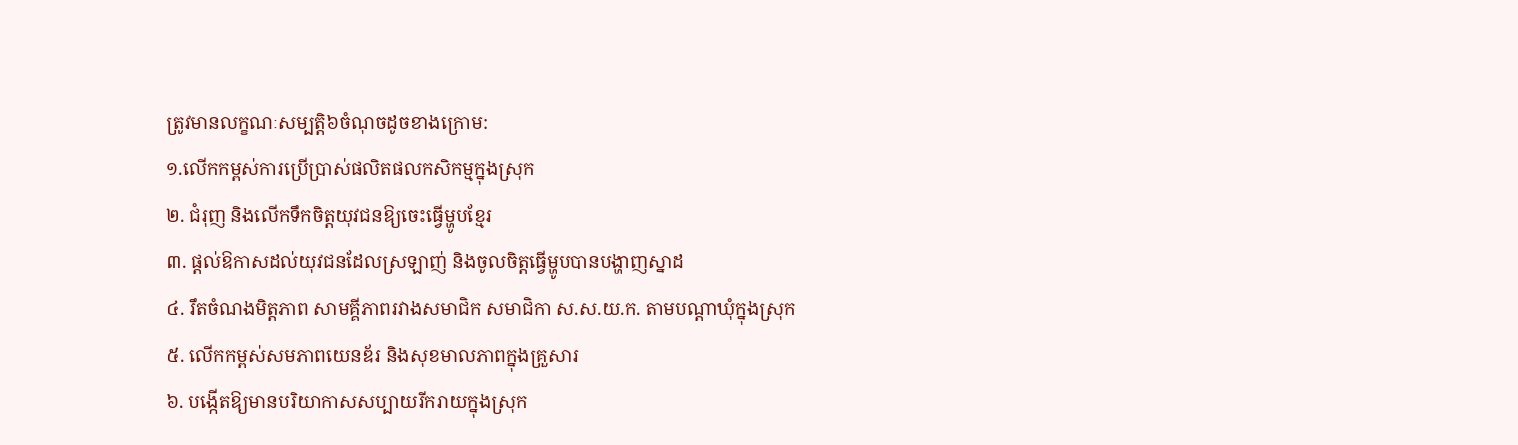ត្រូវមានលក្ខណៈសម្បត្តិ៦ចំណុចដូចខាងក្រោម:
១.លើកកម្ពស់ការប្រើប្រាស់ផលិតផលកសិកម្មក្នុងស្រុក
២. ជំរុញ និងលើកទឹកចិត្តយុវជនឱ្យចេះធ្វើម្ហូបខ្មែរ
៣. ផ្ដល់ឱកាសដល់យុវជនដែលស្រឡាញ់ និងចូលចិត្តធ្វើម្ហូបបានបង្ហាញស្នាដ
៤. រឹតចំណងមិត្តភាព សាមគ្គីភាពរវាងសមាជិក សមាជិកា ស.ស.យ.ក. តាមបណ្តាឃុំក្នុងស្រុក
៥. លើកកម្ពស់សមភាពយេនឌ័រ និងសុខមាលភាពក្នុងគ្រួសារ
៦. បង្កើតឱ្យមានបរិយាកាសសប្បាយរីករាយក្នុងស្រុក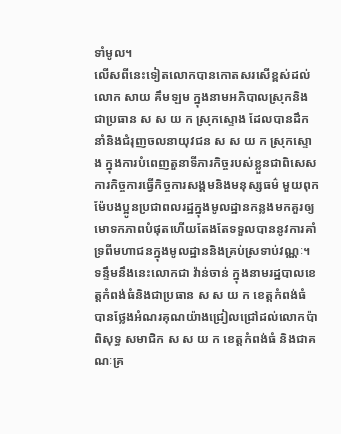ទាំមូល។
លើសពីនេះទៀតលោកបានកោតសរសើខ្ពស់ដល់លោក សាយ គឹមឡម ក្នុងនាមអភិបាលស្រុកនិង ជាប្រធាន ស ស យ ក ស្រុកស្ទោង ដែលបានដឹកនាំនិងជំរុញចលនាយុវជន ស ស យ ក ស្រុកស្ទោង ក្នុងការបំពេញតួនាទីភារកិច្ចរបស់ខ្លួនជាពិសេស ការកិច្ចការធ្វើកិច្ចការសង្គមនិងមនុស្សធម៌ មួយពុកម៉ែបងប្អូនប្រជាពលរដ្ឋក្នុងមូលដ្ឋានកន្លងមកគួរឲ្យមោទកភាពបំផុតហើយតែងតែទទួលបាននូវការគាំទ្រពីមហាជនក្នុងមូលដ្ឋាននិងគ្រប់ស្រទាប់វណ្ណៈ។
ទន្ទឹមនឹងនេះលោកជា វ៉ាន់ចាន់ ក្នុងនាមរដ្ឋបាលខេត្តកំពង់ធំនិងជាប្រធាន ស ស យ ក ខេត្តកំពង់ធំ បានថ្លែងអំណរគុណយ៉ាងជ្រៀលជ្រៅដល់លោកប៉ា ពិសុទ្ធ សមាជិក ស ស យ ក ខេត្តកំពង់ធំ និងជាគណៈគ្រ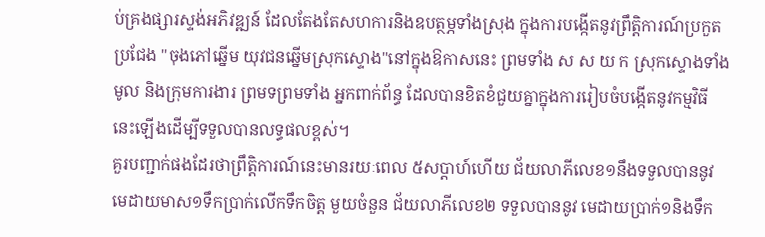ប់គ្រងផ្សារស្ទង់អភិវឌ្ឍន៍ ដែលតែងតែសហការនិងឧបត្ថម្ភទាំងស្រុង ក្នុងការបង្កើតនូវព្រឹត្តិការណ៍ប្រកួតប្រជែង "ចុងភៅឆ្នើម យុវជនឆ្នើមស្រុកស្ទោង"នៅក្នុងឱកាសនេះ ព្រមទាំង ស ស យ ក ស្រុកស្ទោងទាំងមូល និងក្រុមការងារ ព្រមទព្រមទាំង អ្នកពាក់ព័ន្ធ ដែលបានខិតខំជួយគ្នាក្នុងការរៀបចំបង្កើតនូវកម្មវិធីនេះឡើងដើម្បីទទួលបានលទ្ធផលខ្ពស់។
គួរបញ្ជាក់ផងដែរថាព្រឹត្តិការណ៍នេះមានរយៈពេល ៥សប្តាហ៍ហើយ ជ័យលាភីលេខ១នឹងទទួលបាននូវ មេដាយមាស១ទឹកប្រាក់លើកទឹកចិត្ត មួយចំនួន ជ័យលាភីលេខ២ ទទួលបាននូវ មេដាយប្រាក់១និងទឹក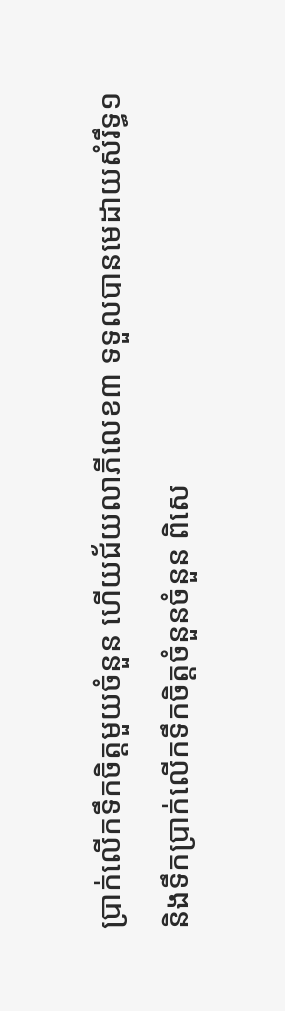ប្រាក់លើកទឹកចិត្តមួយចំនួន ហើយជ័យលាភីលេខ៣ ទទួលបានមេដាយសំរឹទ្ធ១និងទឹកប្រាក់លើកទឹកចិត្តចំនួនចំនួន ពិសេ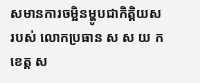សមានការចម្អិនម្ហូបជាកិត្តិយសរបស់ លោកប្រធាន ស ស យ ក ខេត្ត ស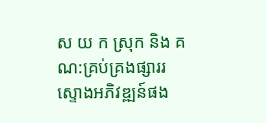ស យ ក ស្រុក និង គណ:គ្រប់គ្រងផ្សាររស្ទោងអភិវឌ្ឍន៍ផង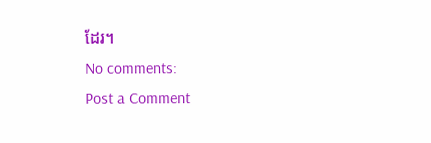ដែរ។
No comments:
Post a Comment